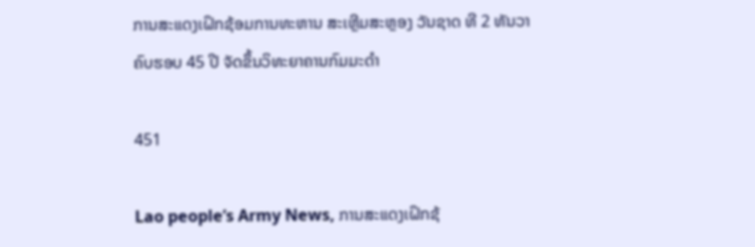ການສະແດງເຝິກຊ້ອມການທະຫານ ສະເຫຼີມສະຫຼອງ ວັນຊາດ ທີ 2 ທັນວາ ຄົບຮອບ 45 ປີ ຈັດຂຶ້ນວິທະຍາຄານກົມມະດຳ

451

Lao people’s Army News, ການສະແດງເຝິກຊ້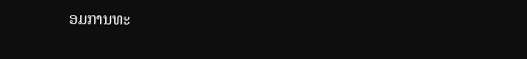ອມການທະ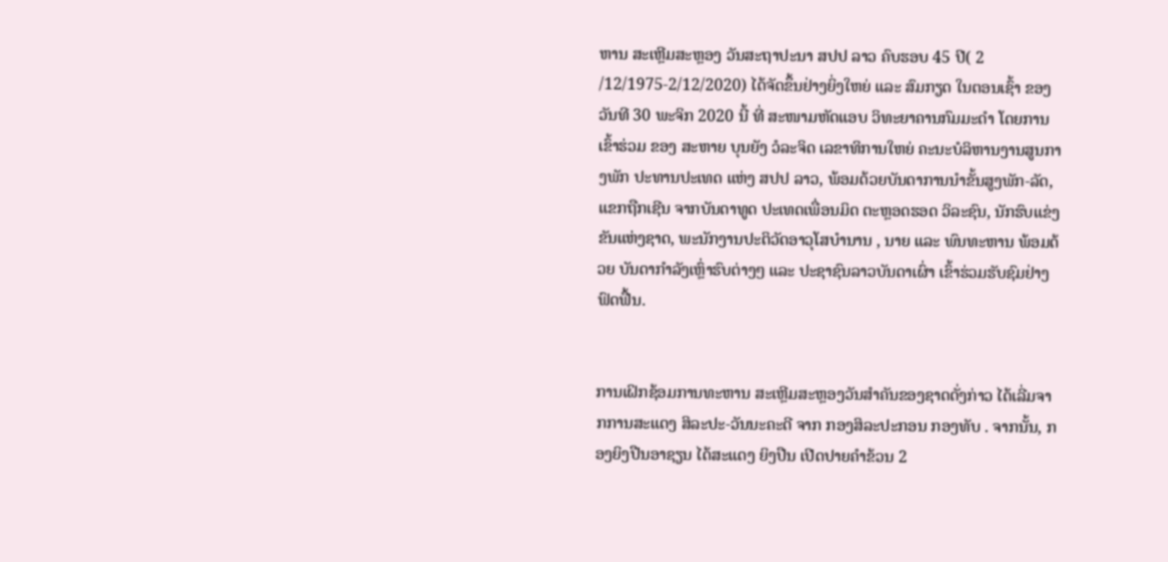ຫານ ສະເຫຼີມສະຫຼອງ ວັນສະຖາປະນາ ສປປ ລາວ ຄົບຮອບ 45 ປີ( 2 /12/1975-2/12/2020) ໄດ້ຈັດຂຶ້ນຢ່າງຍິ່ງໃຫຍ່ ແລະ ສົມກຽດ ໃນຕອນເຊົ້າ ຂອງວັນທີ 30 ພະຈິກ 2020 ນີ້ ທີ່ ສະໜາມຫັດແອບ ວິທະຍາຄານກົມມະດຳ ໂດຍການເຂົ້າຮ່ວມ ຂອງ ສະຫາຍ ບຸນຍັງ ວໍລະຈິດ ເລຂາທິການໃຫຍ່ ຄະນະບໍລິຫານງານສູນກາງພັກ ປະທານປະເທດ ແຫ່ງ ສປປ ລາວ, ພ້ອມດ້ວຍບັນດາການນຳຂັ້ນສູງພັກ-ລັດ, ແຂກຖືກເຊີນ ຈາກບັນດາທູດ ປະເທດເພື່ອນມິດ ຕະຫຼອດຮອດ ວິລະຊົນ, ນັກຮົບແຂ່ງຂັນແຫ່ງຊາດ, ພະນັກງານປະຕິວັດອາວຸໂສບຳນານ , ນາຍ ແລະ ພົນທະຫານ ພ້ອມດ້ວຍ ບັນດາກຳລັງເຫຼົ່າຮົບຕ່າງໆ ແລະ ປະຊາຊົນລາວບັນດາເຜົ່າ ເຂົ້າຮ່ວມຮັບຊົມຢ່າງຟົດຟື້ນ.


ການເຝິກຊ້ອມການທະຫານ ສະເຫຼີມສະຫຼອງວັນສໍາຄັນຂອງຊາດດັ່ງກ່າວ ໄດ້ເລີ່ມຈາກການສະແດງ ສິລະປະ-ວັນນະຄະດີ ຈາກ ກອງສິລະປະກອນ ກອງທັບ . ຈາກນັ້ນ, ກອງຍິງປືນອາຊຽນ ໄດ້ສະແດງ ຍິງປືນ ເປີດປາຍຄໍາຂ້ວນ 2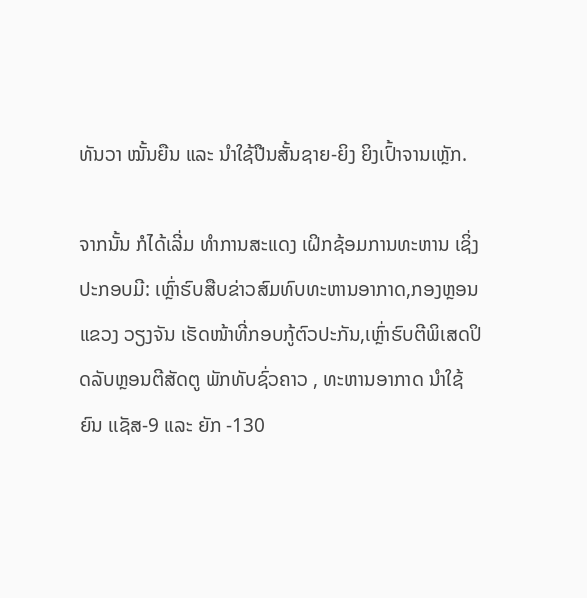ທັນວາ ໝັ້ນຍືນ ແລະ ນຳໃຊ້ປືນສັ້ນຊາຍ-ຍິງ ຍິງເປົ້າຈານເຫຼັກ.

ຈາກນັ້ນ ກໍໄດ້ເລີ່ມ ທຳການສະແດງ ເຝິກຊ້ອມການທະຫານ ເຊິ່ງປະກອບມີ: ເຫຼົ່າຮົບສືບຂ່າວສົມທົບທະຫານອາກາດ,ກອງຫຼອນແຂວງ ວຽງຈັນ ເຮັດໜ້າທີ່ກອບກູ້ຕົວປະກັນ,ເຫຼົ່າຮົບຕີພິເສດປິດລັບຫຼອນຕີສັດຕູ ພັກທັບຊົ່ວຄາວ , ທະຫານອາກາດ ນໍາໃຊ້ຍົນ ເເຊັສ-9 ແລະ ຍັກ -130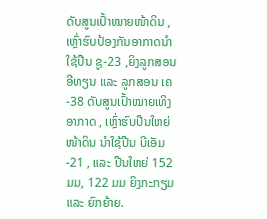ດັບສູນເປົ້າໝາຍໜ້າດິນ ,ເຫຼົ່າຮົບປ້ອງກັນອາກາດນຳໃຊ້ປືນ ຊູ-23 ,ຍິງລູກສອນອີທຽນ ແລະ ລູກສອນ ເຄ-38 ດັບສູນເປົ້າໝາຍເທິງອາກາດ , ເຫຼົ່າຮົບປືນໃຫຍ່ໜ້າດິນ ນໍາໃຊ້ປືນ ບີເອັມ-21 , ແລະ ປືນໃຫຍ່ 152 ມມ, 122 ມມ ຍິງກະກຽມ ແລະ ຍົກຍ້າຍ.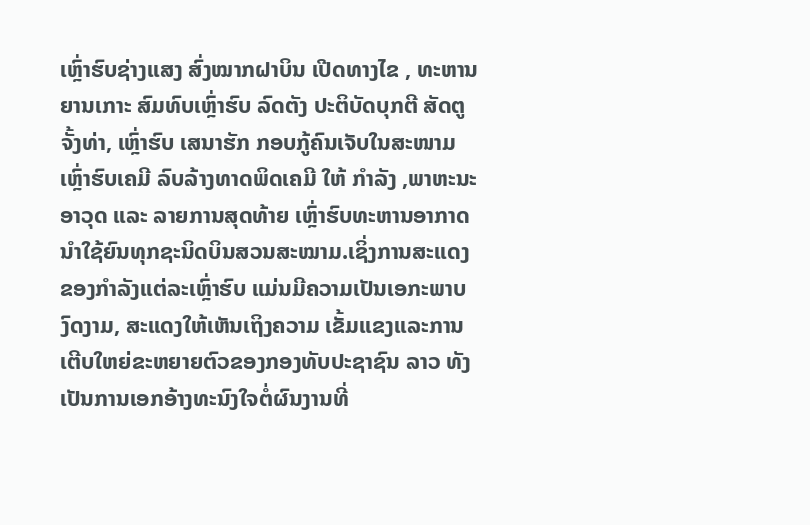ເຫຼົ່າຮົບຊ່າງແສງ ສົ່ງໝາກຝາບິນ ເປີດທາງໄຂ , ທະຫານຍານເກາະ ສົມທົບເຫຼົ່າຮົບ ລົດຕັງ ປະຕິບັດບຸກຕີ ສັດຕູ ຈັ້ງທ່າ, ເຫຼົ່າຮົບ ເສນາຮັກ ກອບກູ້ຄົນເຈັບໃນສະໜາມ ເຫຼົ່າຮົບເຄມີ ລົບລ້າງທາດພິດເຄມີ ໃຫ້ ກຳລັງ ,ພາຫະນະອາວຸດ ແລະ ລາຍການສຸດທ້າຍ ເຫຼົ່າຮົບທະຫານອາກາດນໍາໃຊ້ຍົນທຸກຊະນິດບິນສວນສະໝາມ.ເຊິ່ງການສະແດງຂອງກຳລັງແຕ່ລະເຫຼົ່າຮົບ ແມ່ນມີຄວາມເປັນເອກະພາບ ງົດງາມ, ສະແດງໃຫ້ເຫັນເຖິງຄວາມ ເຂັ້ມແຂງແລະການເຕີບໃຫຍ່ຂະຫຍາຍຕົວຂອງກອງທັບປະຊາຊົນ ລາວ ທັງ ເປັນການເອກອ້າງທະນົງໃຈຕໍ່ຜົນງານທີ່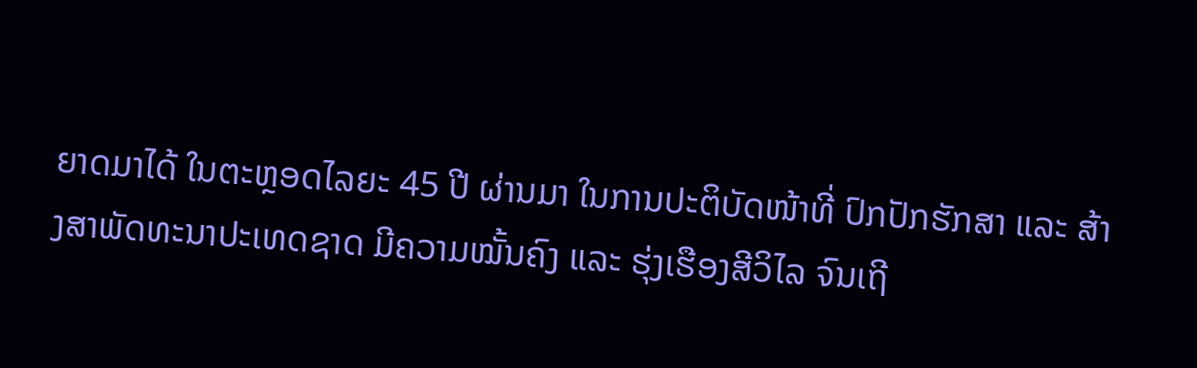ຍາດມາໄດ້ ໃນຕະຫຼອດໄລຍະ 45 ປີ ຜ່ານມາ ໃນການປະຕິບັດໜ້າທີ່ ປົກປັກຮັກສາ ແລະ ສ້າງສາພັດທະນາປະເທດຊາດ ມີຄວາມໝັ້ນຄົງ ແລະ ຮຸ່ງເຮືອງສີວິໄລ ຈົນເຖີ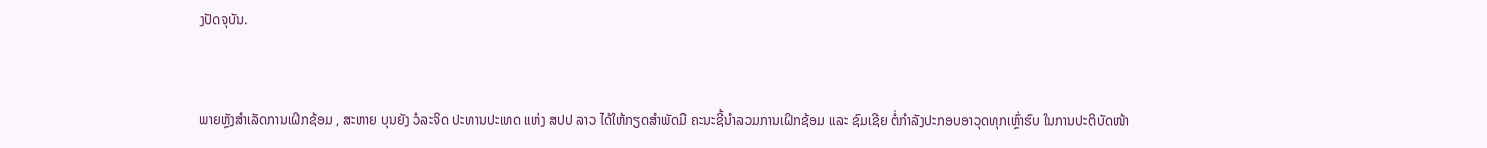ງປັດຈຸບັນ.


ພາຍຫຼັງສຳເລັດການເຝິກຊ້ອມ , ສະຫາຍ ບຸນຍັງ ວໍລະຈິດ ປະທານປະເທດ ແຫ່ງ ສປປ ລາວ ໄດ້ໃຫ້ກຽດສຳພັດມື ຄະນະຊີ້ນຳລວມການເຝິກຊ້ອມ ແລະ ຊົມເຊີຍ ຕໍ່ກໍາລັງປະກອບອາວຸດທຸກເຫຼົ່າຮົບ ໃນການປະຕິບັດໜ້າ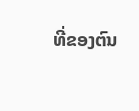ທີ່ຂອງຕົນ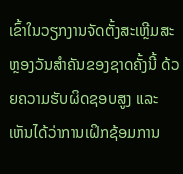ເຂົ້າໃນວຽກງານຈັດຕັ້ງສະເຫຼີມສະຫຼອງວັນສຳຄັນຂອງຊາດຄັ້ງນີ້ ດ້ວຍຄວາມຮັບຜິດຊອບສູງ ແລະ ເຫັນໄດ້ວ່າການເຝິກຊ້ອມການ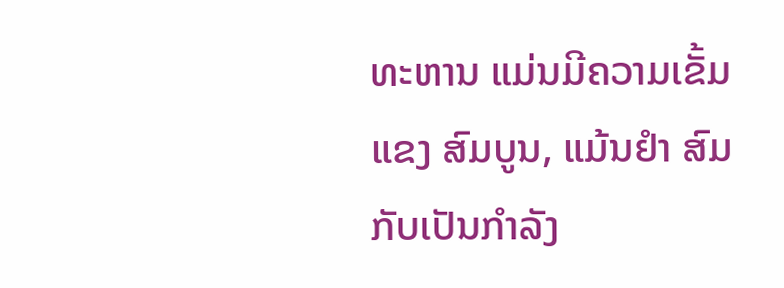ທະຫານ ແມ່ນມີຄວາມເຂັ້ມແຂງ ສົມບູນ, ແມ້ນຢໍາ ສົມກັບເປັນກຳລັງ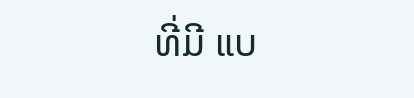ທີ່ມີ ແບ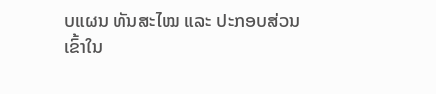ບແຜນ ທັນສະໄໝ ແລະ ປະກອບສ່ວນເຂົ້າໃນ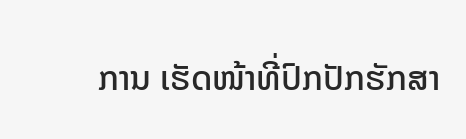ການ ເຮັດໜ້າທີ່ປົກປັກຮັກສາ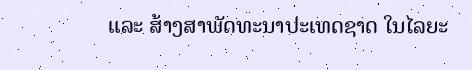ແລະ ສ້າງສາພັດທະນາປະເທດຊາດ ໃນໄລຍະ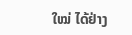ໃໝ່ ໄດ້ຢ່າງ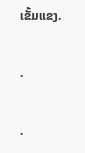ເຂັ້ມແຂງ.

.

.